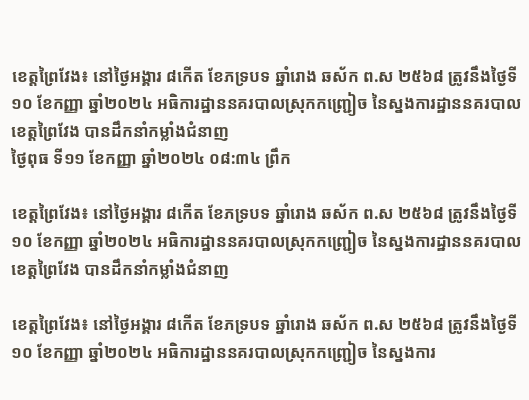ខេត្តព្រៃវែង៖ នៅថ្ងៃអង្គារ ៨កើត ខែភទ្របទ ឆ្នាំរោង ឆស័ក ព.ស ២៥៦៨ ត្រូវនឹងថ្ងៃទី១០ ខែកញ្ញា ឆ្នាំ២០២៤ អធិការដ្ឋាននគរបាលស្រុកកញ្ជ្រៀច នៃស្នងការដ្ឋាននគរបាលខេត្តព្រៃវែង បានដឹកនាំកម្លាំងជំនាញ
ថ្ងៃពុធ ទី១១ ខែកញ្ញា ឆ្នាំ២០២៤ ០៨:៣៤ ព្រឹក

ខេត្តព្រៃវែង៖ នៅថ្ងៃអង្គារ ៨កើត ខែភទ្របទ ឆ្នាំរោង ឆស័ក ព.ស ២៥៦៨ ត្រូវនឹងថ្ងៃទី១០ ខែកញ្ញា ឆ្នាំ២០២៤ អធិការដ្ឋាននគរបាលស្រុកកញ្ជ្រៀច នៃស្នងការដ្ឋាននគរបាលខេត្តព្រៃវែង បានដឹកនាំកម្លាំងជំនាញ

ខេត្តព្រៃវែង៖ នៅថ្ងៃអង្គារ ៨កើត ខែភទ្របទ ឆ្នាំរោង ឆស័ក ព.ស ២៥៦៨ ត្រូវនឹងថ្ងៃទី១០ ខែកញ្ញា ឆ្នាំ២០២៤ អធិការដ្ឋាននគរបាលស្រុកកញ្ជ្រៀច នៃស្នងការ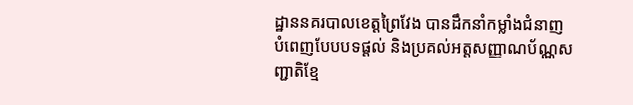ដ្ឋាននគរបាលខេត្តព្រៃវែង បានដឹកនាំកម្លាំងជំនាញ បំពេញបែបបទផ្ដល់ និងប្រគល់អត្តសញ្ញាណប័ណ្ណសញ្ជាតិខ្មែ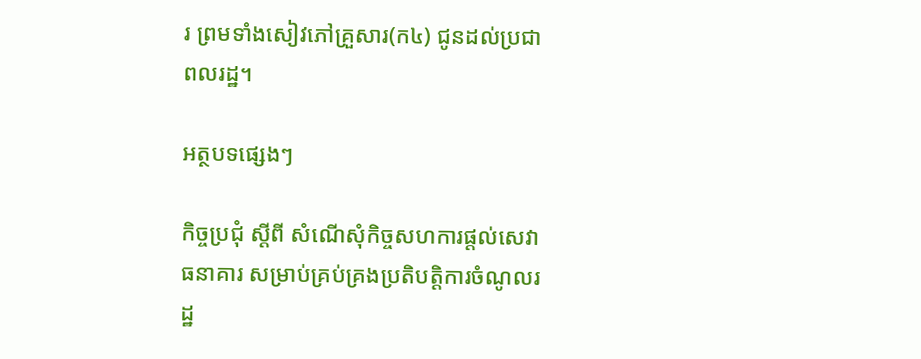រ ព្រមទាំងសៀវភៅគ្រួសារ(ក៤) ជូនដល់ប្រជាពលរដ្ឋ។

អត្ថបទផ្សេងៗ

កិច្ចប្រជុំ ស្ដីពី សំណើសុំកិច្ចសហការផ្តល់សេវាធនាគារ សម្រាប់គ្រប់គ្រងប្រតិបត្តិការចំណូលរដ្ឋ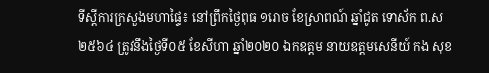ទីស្ដីការក្រសួងមហាផ្ទៃ៖ នៅព្រឹកថ្ងៃពុធ ១រោច ខែស្រាពណ៍ ឆ្នាំជូត ទោស័ក ព.ស ២៥៦៤ ត្រូវនឹងថ្ងៃទី០៥ ខែសីហា ឆ្នាំ២០២០ ឯកឧត្តម នាយឧត្តមសេនីយ៍ កង សុខ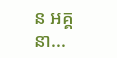ន អគ្គនា...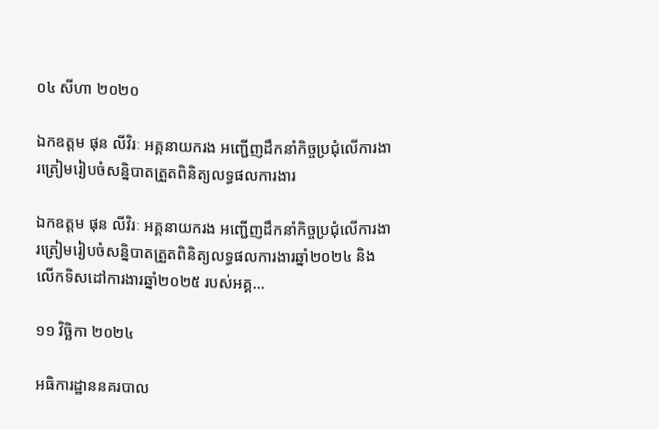០៤ សីហា ២០២០

ឯកឧត្តម ផុន លីវិរៈ អគ្គនាយករង អញ្ជើញដឹកនាំកិច្ចប្រជុំលើការងារត្រៀមរៀបចំសន្និបាតត្រួតពិនិត្យលទ្ធផលការងារ

ឯកឧត្តម ផុន លីវិរៈ អគ្គនាយករង អញ្ជើញដឹកនាំកិច្ចប្រជុំលើការងារត្រៀមរៀបចំសន្និបាតត្រួតពិនិត្យលទ្ធផលការងារឆ្នាំ២០២៤ និងលើកទិសដៅការងារឆ្នាំ២០២៥ របស់អគ្គ...

១១ វិច្ឆិកា ២០២៤

អធិការដ្ឋាននគរបាល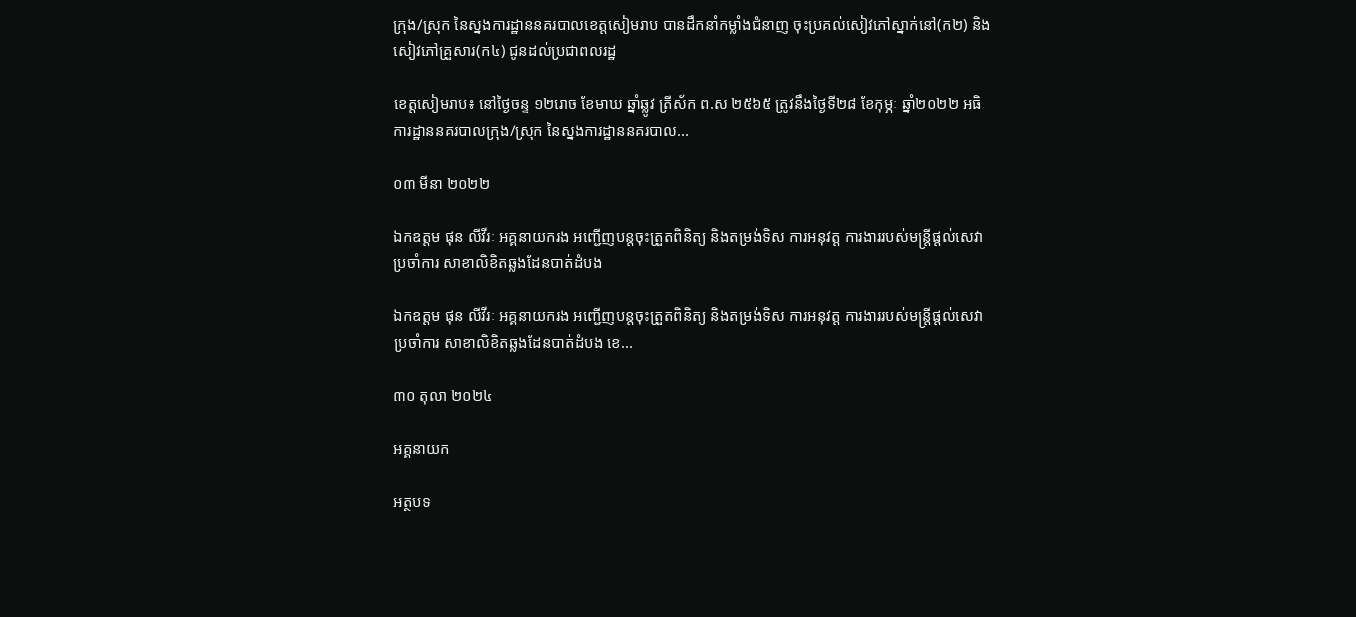ក្រុង/ស្រុក នៃស្នងការដ្ឋាននគរបាលខេត្តសៀមរាប បានដឹកនាំកម្លាំងជំនាញ ចុះប្រគល់សៀវភៅស្នាក់នៅ(ក២) និងសៀវភៅគ្រួសារ(ក៤) ជូនដល់ប្រជាពលរដ្ឋ

ខេត្តសៀមរាប៖ នៅថ្ងៃចន្ទ ១២រោច ខែមាឃ ឆ្នាំឆ្លូវ ត្រីស័ក ព.ស ២៥៦៥ ត្រូវនឹងថ្ងៃទី២៨ ខែកុម្ភៈ ឆ្នាំ២០២២ អធិការដ្ឋាននគរបាលក្រុង/ស្រុក នៃស្នងការដ្ឋាននគរបាល...

០៣ មីនា ២០២២

ឯកឧត្តម ផុន លីវីរៈ អគ្គនាយករង អញ្ជើញបន្តចុះត្រួតពិនិត្យ និងតម្រង់ទិស ការអនុវត្ត ការងាររបស់មន្ត្រីផ្តល់សេវាប្រចាំការ សាខាលិខិតឆ្លងដែនបាត់ដំបង

ឯកឧត្តម ផុន លីវីរៈ អគ្គនាយករង អញ្ជើញបន្តចុះត្រួតពិនិត្យ និងតម្រង់ទិស ការអនុវត្ត ការងាររបស់មន្ត្រីផ្តល់សេវាប្រចាំការ សាខាលិខិតឆ្លងដែនបាត់ដំបង ខេ...

៣០ តុលា ២០២៤

អគ្គនាយក

អត្ថបទ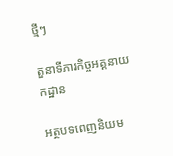ថ្មីៗ

តួនាទីភារកិច្ចអគ្គនាយកដ្ឋាន

អត្ថបទពេញនិយម